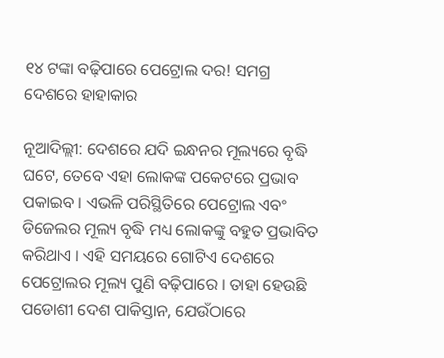୧୪ ଟଙ୍କା ବଢ଼ିପାରେ ପେଟ୍ରୋଲ ଦର! ସମଗ୍ର ଦେଶରେ ହାହାକାର

ନୂଆଦିଲ୍ଲୀ: ଦେଶରେ ଯଦି ଇନ୍ଧନର ମୂଲ୍ୟରେ ବୃଦ୍ଧି ଘଟେ, ତେବେ ଏହା ଲୋକଙ୍କ ପକେଟରେ ପ୍ରଭାବ ପକାଇବ । ଏଭଳି ପରିସ୍ଥିତିରେ ପେଟ୍ରୋଲ ଏବଂ ଡିଜେଲର ମୂଲ୍ୟ ବୃଦ୍ଧି ମଧ୍ୟ ଲୋକଙ୍କୁ ବହୁତ ପ୍ରଭାବିତ କରିଥାଏ । ଏହି ସମୟରେ ଗୋଟିଏ ଦେଶରେ ପେଟ୍ରୋଲର ମୂଲ୍ୟ ପୁଣି ବଢ଼ିପାରେ । ତାହା ହେଉଛି ପଡୋଶୀ ଦେଶ ପାକିସ୍ତାନ, ଯେଉଁଠାରେ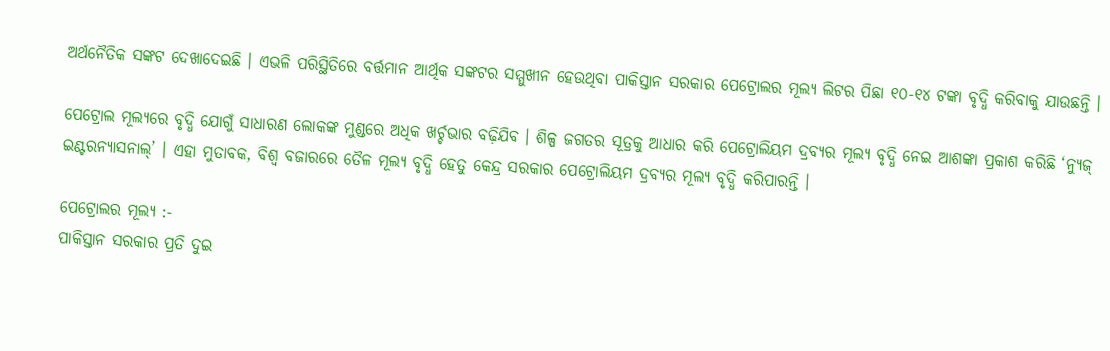ଅର୍ଥନୈତିକ ସଙ୍କଟ ଦେଖାଦେଇଛି । ଏଭଳି ପରିସ୍ଥିତିରେ ବର୍ତ୍ତମାନ ଆର୍ଥିକ ସଙ୍କଟର ସମ୍ମୁଖୀନ ହେଉଥିବା ପାକିସ୍ତାନ ସରକାର ପେଟ୍ରୋଲର ମୂଲ୍ୟ ଲିଟର ପିଛା ୧୦-୧୪ ଟଙ୍କା ବୃଦ୍ଧି କରିବାକୁ ଯାଉଛନ୍ତି ।

ପେଟ୍ରୋଲ ମୂଲ୍ୟରେ ବୃଦ୍ଧି ଯୋଗୁଁ ସାଧାରଣ ଲୋକଙ୍କ ମୁଣ୍ଡରେ ଅଧିକ ଖର୍ଚ୍ଚଭାର ବଢ଼ିଯିବ । ଶିଳ୍ପ ଜଗତର ସୂତ୍ରକୁ ଆଧାର କରି ପେଟ୍ରୋଲିୟମ ଦ୍ରବ୍ୟର ମୂଲ୍ୟ ବୃଦ୍ଧି ନେଇ ଆଶଙ୍କା ପ୍ରକାଶ କରିଛି ‘ନ୍ୟୁଜ୍ ଇଣ୍ଟରନ୍ୟାସନାଲ୍’ । ଏହା ମୁତାବକ, ବିଶ୍ୱ ବଜାରରେ ତୈଳ ମୂଲ୍ୟ ବୃଦ୍ଧି ହେତୁ କେନ୍ଦ୍ର ସରକାର ପେଟ୍ରୋଲିୟମ ଦ୍ରବ୍ୟର ମୂଲ୍ୟ ବୃଦ୍ଧି କରିପାରନ୍ତି ।

ପେଟ୍ରୋଲର ମୂଲ୍ୟ :-
ପାକିସ୍ତାନ ସରକାର ପ୍ରତି ଦୁଇ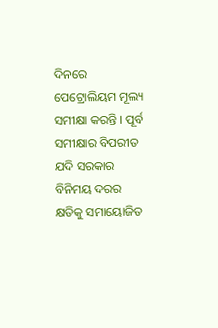ଦିନରେ ପେଟ୍ରୋଲିୟମ ମୂଲ୍ୟ ସମୀକ୍ଷା କରନ୍ତି । ପୂର୍ବ ସମୀକ୍ଷାର ବିପରୀତ ଯଦି ସରକାର ବିନିମୟ ଦରର କ୍ଷତିକୁ ସମାୟୋଜିତ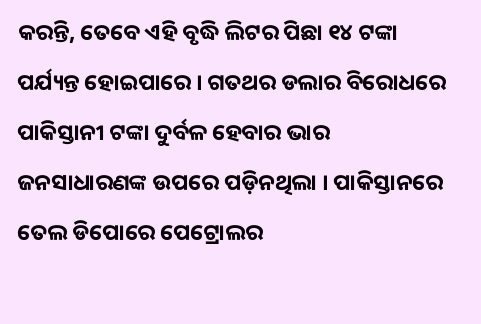କରନ୍ତି, ତେବେ ଏହି ବୃଦ୍ଧି ଲିଟର ପିଛା ୧୪ ଟଙ୍କା ପର୍ଯ୍ୟନ୍ତ ହୋଇପାରେ । ଗତଥର ଡଲାର ବିରୋଧରେ ପାକିସ୍ତାନୀ ଟଙ୍କା ଦୁର୍ବଳ ହେବାର ଭାର ଜନସାଧାରଣଙ୍କ ଉପରେ ପଡ଼ିନଥିଲା । ପାକିସ୍ତାନରେ ତେଲ ଡିପୋରେ ପେଟ୍ରୋଲର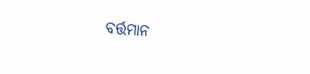ବର୍ତ୍ତମାନ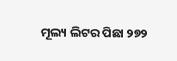ମୂଲ୍ୟ ଲିଟର ପିଛା ୨୭୨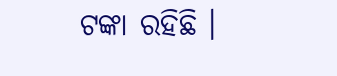ଟଙ୍କା ରହିଛି ।